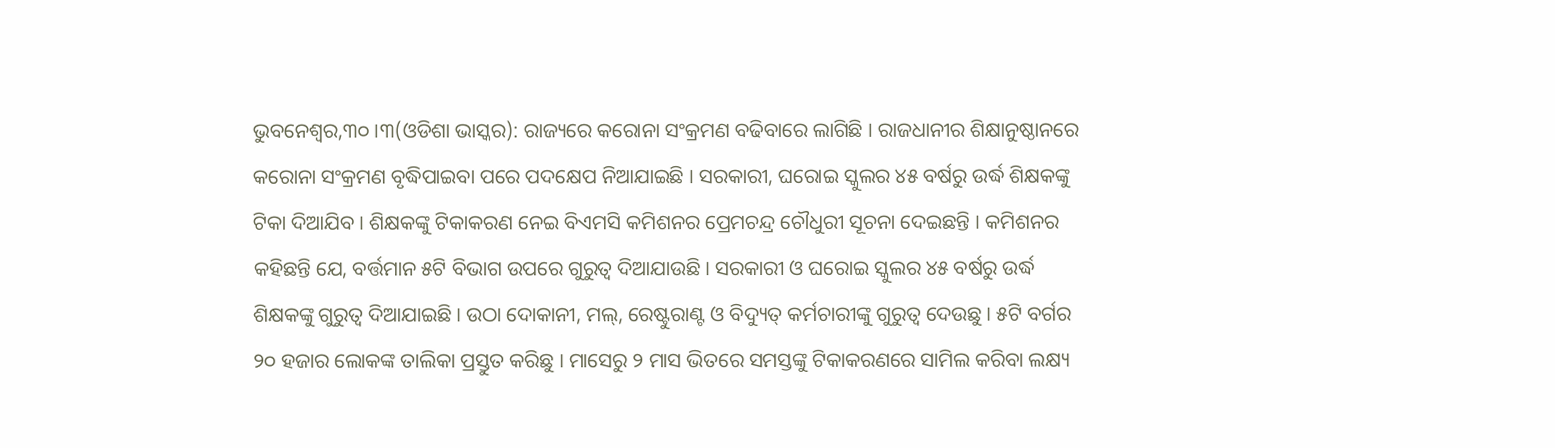ଭୁବନେଶ୍ୱର,୩୦ ।୩(ଓଡିଶା ଭାସ୍କର): ରାଜ୍ୟରେ କରୋନା ସଂକ୍ରମଣ ବଢିବାରେ ଲାଗିଛି । ରାଜଧାନୀର ଶିକ୍ଷାନୁଷ୍ଠାନରେ କରୋନା ସଂକ୍ରମଣ ବୃଦ୍ଧିପାଇବା ପରେ ପଦକ୍ଷେପ ନିଆଯାଇଛି । ସରକାରୀ, ଘରୋଇ ସ୍କୁଲର ୪୫ ବର୍ଷରୁ ଉର୍ଦ୍ଧ ଶିକ୍ଷକଙ୍କୁ ଟିକା ଦିଆଯିବ । ଶିକ୍ଷକଙ୍କୁ ଟିକାକରଣ ନେଇ ବିଏମସି କମିଶନର ପ୍ରେମଚନ୍ଦ୍ର ଚୌଧୁରୀ ସୂଚନା ଦେଇଛନ୍ତି । କମିଶନର କହିଛନ୍ତି ଯେ, ବର୍ତ୍ତମାନ ୫ଟି ବିଭାଗ ଉପରେ ଗୁରୁତ୍ୱ ଦିଆଯାଉଛି । ସରକାରୀ ଓ ଘରୋଇ ସ୍କୁଲର ୪୫ ବର୍ଷରୁ ଉର୍ଦ୍ଧ ଶିକ୍ଷକଙ୍କୁ ଗୁରୁତ୍ୱ ଦିଆଯାଇଛି । ଉଠା ଦୋକାନୀ, ମଲ୍, ରେଷ୍ଟୁରାଣ୍ଟ ଓ ବିଦ୍ୟୁତ୍ କର୍ମଚାରୀଙ୍କୁ ଗୁରୁତ୍ୱ ଦେଉଛୁ । ୫ଟି ବର୍ଗର ୨୦ ହଜାର ଲୋକଙ୍କ ତାଲିକା ପ୍ରସ୍ତୁତ କରିଛୁ । ମାସେରୁ ୨ ମାସ ଭିତରେ ସମସ୍ତଙ୍କୁ ଟିକାକରଣରେ ସାମିଲ କରିବା ଲକ୍ଷ୍ୟ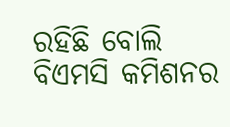ରହିଛି ବୋଲି ବିଏମସି କମିଶନର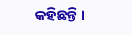କହିଛନ୍ତି ।